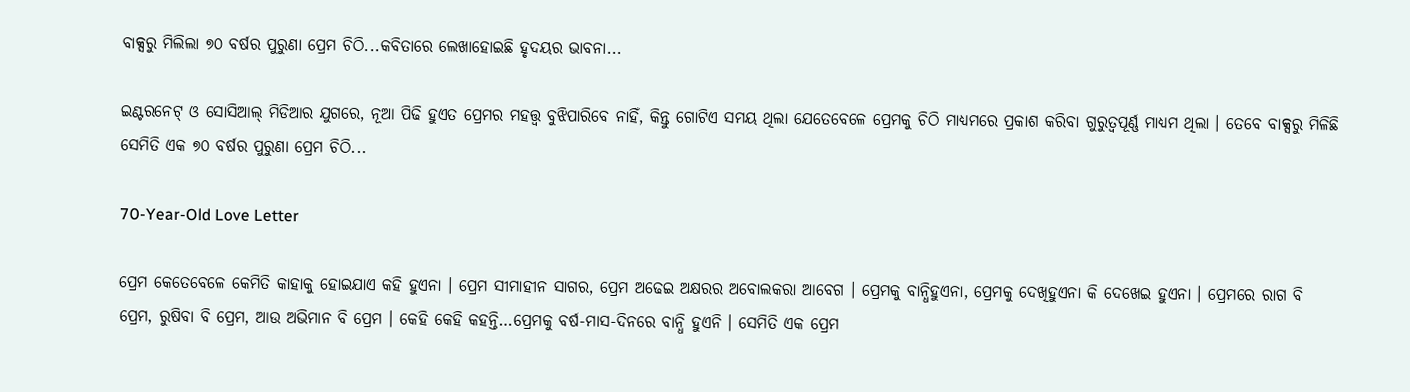ବାକ୍ସରୁ ମିଲିଲା ୭୦ ବର୍ଷର ପୁରୁଣା ପ୍ରେମ ଚିଠି...କବିତାରେ ଲେଖାହୋଇଛି ହୃଦୟର ଭାବନା...

ଇଣ୍ଟରନେଟ୍ ଓ ସୋସିଆଲ୍ ମିଡିଆର ଯୁଗରେ, ନୂଆ ପିଢି ହୁଏତ ପ୍ରେମର ମହତ୍ତ୍ୱ ବୁଝିପାରିବେ ନାହିଁ, କିନ୍ତୁ ଗୋଟିଏ ସମୟ ଥିଲା ଯେତେବେଳେ ପ୍ରେମକୁ ଚିଠି ମାଧ୍ୟମରେ ପ୍ରକାଶ କରିବା ଗୁରୁତ୍ୱପୂର୍ଣ୍ଣ ମାଧ୍ୟମ ଥିଲା । ତେବେ ବାକ୍ସରୁ ମିଳିଛି ସେମିତି ଏକ ୭୦ ବର୍ଷର ପୁରୁଣା ପ୍ରେମ ଚିଠି...

70-Year-Old Love Letter

ପ୍ରେମ କେତେବେଳେ କେମିତି କାହାକୁ ହୋଇଯାଏ କହି ହୁଏନା । ପ୍ରେମ ସୀମାହୀନ ସାଗର, ପ୍ରେମ ଅଢେଇ ଅକ୍ଷରର ଅବୋଲକରା ଆବେଗ । ପ୍ରେମକୁ ବାନ୍ଧିହୁଏନା, ପ୍ରେମକୁ ଦେଖିହୁଏନା କି ଦେଖେଇ ହୁଏନା । ପ୍ରେମରେ ରାଗ ବି ପ୍ରେମ, ରୁଷିବା ବି ପ୍ରେମ, ଆଉ ଅଭିମାନ ବି ପ୍ରେମ । କେହି କେହି କହନ୍ତି…ପ୍ରେମକୁ ବର୍ଷ-ମାସ-ଦିନରେ ବାନ୍ଧି ହୁଏନି । ସେମିତି ଏକ ପ୍ରେମ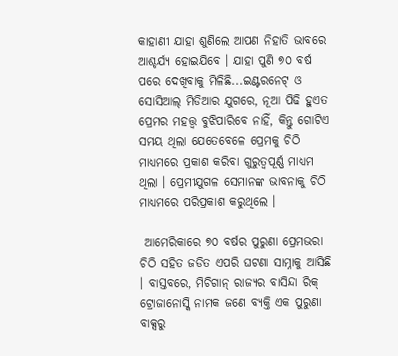କାହାଣୀ ଯାହା ଶୁଣିଲେ ଆପଣ ନିହାତି ଭାବରେ ଆଶ୍ଚର୍ଯ୍ୟ ହୋଇଯିବେ । ଯାହା ପୁଣି ୭୦ ବର୍ଷ ପରେ ଦେଖିବାକୁ ମିଳିଛି...ଇଣ୍ଟରନେଟ୍ ଓ ସୋସିଆଲ୍ ମିଡିଆର ଯୁଗରେ, ନୂଆ ପିଢି ହୁଏତ ପ୍ରେମର ମହତ୍ତ୍ୱ ବୁଝିପାରିବେ ନାହିଁ, କିନ୍ତୁ ଗୋଟିଏ ସମୟ ଥିଲା ଯେତେବେଳେ ପ୍ରେମକୁ ଚିଠି ମାଧ୍ୟମରେ ପ୍ରକାଶ କରିବା ଗୁରୁତ୍ୱପୂର୍ଣ୍ଣ ମାଧ୍ୟମ ଥିଲା । ପ୍ରେମୀଯୁଗଳ ସେମାନଙ୍କ ଭାବନାକୁ ଚିଠି ମାଧ୍ୟମରେ ପରିପ୍ରକାଶ କରୁଥିଲେ ।

 ଆମେରିକାରେ ୭୦ ବର୍ଷର ପୁରୁଣା ପ୍ରେମଭରା ଚିଠି ସହିତ ଜଡିତ ଏପରି ଘଟଣା ସାମ୍ନାକୁ ଆସିଛି । ବାସ୍ତବରେ, ମିଚିଗାନ୍ ରାଜ୍ୟର ବାସିନ୍ଦା ରିକ୍ ଟ୍ରୋଜାନୋସ୍କି ନାମକ ଜଣେ ବ୍ୟକ୍ତି ଏକ ପୁରୁଣା ବାକ୍ସରୁ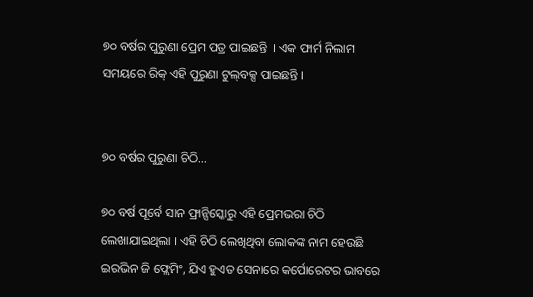୭୦ ବର୍ଷର ପୁରୁଣା ପ୍ରେମ ପତ୍ର ପାଇଛନ୍ତି  । ଏକ ଫାର୍ମ ନିଲାମ ସମୟରେ ରିକ୍ ଏହି ପୁରୁଣା ଟୁଲ୍‌ବକ୍ସ ପାଇଛନ୍ତି ।


୭୦ ବର୍ଷର ପୁରୁଣା ଚିଠି...

୭୦ ବର୍ଷ ପୂର୍ବେ ସାନ ଫ୍ରାନ୍ସିସ୍କୋରୁ ଏହି ପ୍ରେମଭରା ଚିଠି ଲେଖାଯାଇଥିଲା । ଏହି ଚିଠି ଲେଖିଥିବା ଲୋକଙ୍କ ନାମ ହେଉଛି ଇରଭିନ ଜି ଫ୍ଲେମିଂ, ଯିଏ ହୁଏତ ସେନାରେ କର୍ପୋରେଟର ଭାବରେ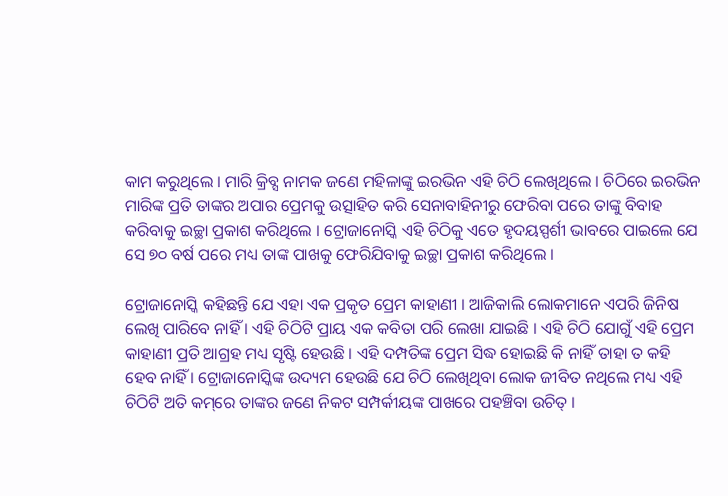କାମ କରୁଥିଲେ । ମାରି କ୍ରିବ୍ସ ନାମକ ଜଣେ ମହିଳାଙ୍କୁ ଇରଭିନ ଏହି ଚିଠି ଲେଖିଥିଲେ । ଚିଠିରେ ଇରଭିନ ମାରିଙ୍କ ପ୍ରତି ତାଙ୍କର ଅପାର ପ୍ରେମକୁ ଉତ୍ସାହିତ କରି ସେନାବାହିନୀରୁ ଫେରିବା ପରେ ତାଙ୍କୁ ବିବାହ କରିବାକୁ ଇଚ୍ଛା ପ୍ରକାଶ କରିଥିଲେ । ଟ୍ରୋଜାନୋସ୍କି ଏହି ଚିଠିକୁ ଏତେ ହୃଦୟସ୍ପର୍ଶୀ ଭାବରେ ପାଇଲେ ଯେ ସେ ୭୦ ବର୍ଷ ପରେ ମଧ୍ୟ ତାଙ୍କ ପାଖକୁ ଫେରିଯିବାକୁ ଇଚ୍ଛା ପ୍ରକାଶ କରିଥିଲେ ।

ଟ୍ରୋଜାନୋସ୍କି କହିଛନ୍ତି ଯେ ଏହା ଏକ ପ୍ରକୃତ ପ୍ରେମ କାହାଣୀ । ଆଜିକାଲି ଲୋକମାନେ ଏପରି ଜିନିଷ ଲେଖି ପାରିବେ ନାହିଁ । ଏହି ଚିଠିଟି ପ୍ରାୟ ଏକ କବିତା ପରି ଲେଖା ଯାଇଛି । ଏହି ଚିଠି ଯୋଗୁଁ ଏହି ପ୍ରେମ କାହାଣୀ ପ୍ରତି ଆଗ୍ରହ ମଧ୍ୟ ସୃଷ୍ଟି ହେଉଛି । ଏହି ଦମ୍ପତିଙ୍କ ପ୍ରେମ ସିଦ୍ଧ ହୋଇଛି କି ନାହିଁ ତାହା ତ କହି ହେବ ନାହିଁ । ଟ୍ରୋଜାନୋସ୍କିଙ୍କ ଉଦ୍ୟମ ହେଉଛି ଯେ ଚିଠି ଲେଖିଥିବା ଲୋକ ଜୀବିତ ନଥିଲେ ମଧ୍ୟ ଏହି ଚିଠିଟି ଅତି କମ୍‌ରେ ତାଙ୍କର ଜଣେ ନିକଟ ସମ୍ପର୍କୀୟଙ୍କ ପାଖରେ ପହଞ୍ଚିବା ଉଚିତ୍ ।